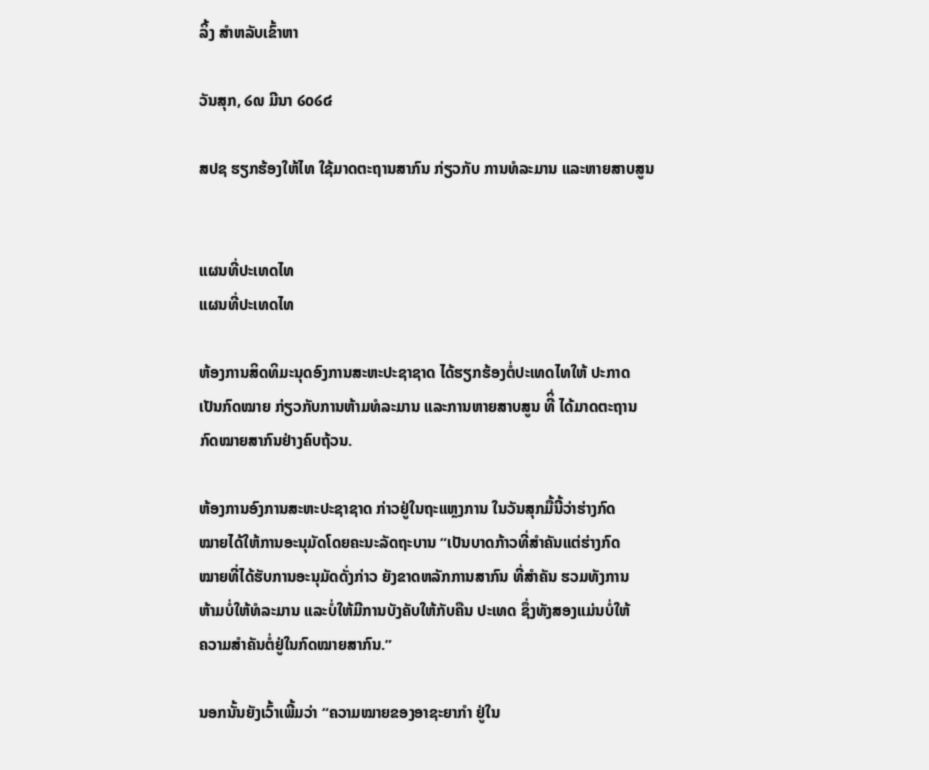ລິ້ງ ສຳຫລັບເຂົ້າຫາ

ວັນສຸກ, ໒໙ ມີນາ ໒໐໒໔

ສປຊ ຮຽກຮ້ອງໃຫ້ໄທ ໃຊ້ມາດຕະຖານສາກົນ ກ່ຽວກັບ ການທໍລະມານ ແລະຫາຍສາບສູນ


ແຜນທີ່ປະເທດໄທ
ແຜນທີ່ປະເທດໄທ

ຫ້ອງການສິດທິມະນຸດອົງການສະຫະປະຊາຊາດ ໄດ້ຮຽກຮ້ອງຕໍ່ປະເທດໄທໃຫ້ ປະກາດ
ເປັນກົດໝາຍ ກ່ຽວກັບການຫ້າມທໍລະມານ ແລະການຫາຍສາບສູນ ທີິ່ ໄດ້ມາດຕະຖານ
ກົດໝາຍສາກົນຢ່າງຄົບຖ້ວນ.

ຫ້ອງການອົງການສະຫະປະຊາຊາດ ກ່າວຢູ່ໃນຖະແຫຼງການ ໃນວັນສຸກມື້ນີ້ວ່າຮ່າງກົດ
ໝາຍໄດ້ໃຫ້ການອະນຸມັດໂດຍຄະນະລັດຖະບານ “ເປັນບາດກ້າວທີ່ສຳຄັນແຕ່ຮ່າງກົດ
ໝາຍທີ່ໄດ້ຮັບການອະນຸມັດດັ່ງກ່າວ ຍັງຂາດຫລັກການສາກົນ ທີ່ສຳຄັນ ຮວມທັງການ
ຫ້າມບໍ່ໃຫ້ທໍລະມານ ແລະບໍ່ໃຫ້ມີການບັງຄັບໃຫ້ກັບຄືນ ປະເທດ ຊຶ່ງທັງສອງແມ່ນບໍ່ໃຫ້
ຄວາມສຳຄັນຕໍ່ຢູ່ໃນກົດໝາຍສາກົນ.”

ນອກນັ້ນຍັງເວົ້າເພີ້ມວ່າ “ຄວາມໝາຍຂອງອາຊະຍາກຳ ຢູ່ໃນ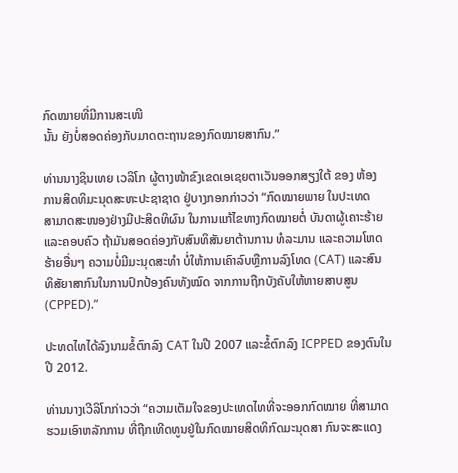ກົດໝາຍທີ່ມີການສະເໜີ
ນັ້ນ ຍັງບໍ່ສອດຄ່ອງກັບມາດຕະຖານຂອງກົດໝາຍສາກົນ.”

ທ່ານນາງຊິນເທຍ ເວລິໂກ ຜູ້ຕາງໜ້າຂົງເຂດເອເຊຍຕາເວັນອອກສຽງໃຕ້ ຂອງ ຫ້ອງ
ການສິດທິມະນຸດສະຫະປະຊາຊາດ ຢູ່ບາງກອກກ່າວວ່າ “ກົດໝາຍພາຍ ໃນປະເທດ
ສາມາດສະໜອງຢ່າງມີປະສິດທິຜົນ ໃນການແກ້ໄຂທາງກົດໝາຍຕໍ່ ບັນດາຜູ້ເຄາະຮ້າຍ
ແລະຄອບຄົວ ຖ້າມັນສອດຄ່ອງກັບສົນທິສັນຍາຕ້ານການ ທໍລະມານ ແລະຄວາມໂຫດ
ຮ້າຍອື່ນໆ ຄວາມບໍ່ມີມະນຸດສະທຳ ບໍ່ໃຫ້ການເຄົາລົບຫຼືການລົງໂທດ (CAT) ແລະສົນ
ທິສັຍາສາກົນໃນການປົກປ້ອງຄົນທັງໝົດ ຈາກການຖືກບັງຄັບໃຫ້ຫາຍສາບສູນ
(CPPED).”

ປະທດໄທໄດ້ລົງນາມຂໍ້ຕົກລົງ CAT ໃນປີ 2007 ແລະຂໍ້ຕົກລົງ ICPPED ຂອງຕົນໃນ
ປີ 2012.

ທ່ານນາງເວີລິໂກກ່າວວ່າ “ຄວາມເຕັມໃຈຂອງປະເທດໄທທີ່ຈະອອກກົດໝາຍ ທີ່ສາມາດ
ຮວມເອົາຫລັກການ ທີ່ຖືກເທີດທູນຢູ່ໃນກົດໝາຍສິດທິກົດມະນຸດສາ ກົນຈະສະແດງ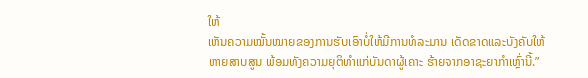ໃຫ້
ເຫັນຄວາມໝັ້ນໝາຍຂອງການຮັບເອົາບໍ່ໃຫ້ມີການທໍລະມານ ເດັດຂາດແລະບັງຄັບໃຫ້
ຫາຍສາບສູນ ພ້ອມທັງຄວາມຍຸຕິທໍາແກ່ບັນດາຜູ້ເຄາະ ຮ້າຍຈາກອາຊະຍາກຳເຫຼົ່ານີ້.”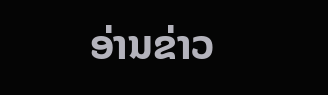ອ່ານຂ່າວ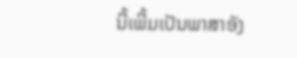ນີ້ເພີ້ມເປັນພາສາອັງ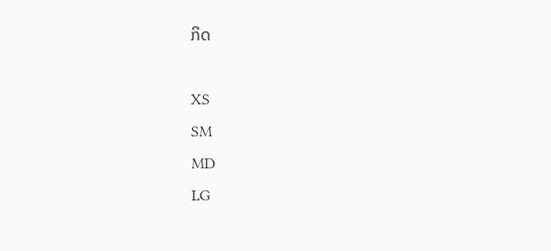ກິດ

XS
SM
MD
LG